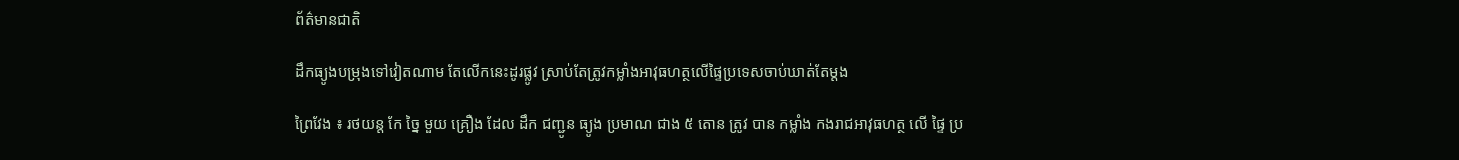ព័ត៌មានជាតិ

ដឹកធ្យូងបម្រុងទៅវៀតណាម តែលើកនេះដូរផ្លូវ ស្រាប់តែត្រូវកម្លាំងអាវុធហត្ថលើផ្ទៃប្រទេសចាប់ឃាត់តែម្តង

ព្រៃវែង ៖ រថយន្ត កែ ច្នៃ មួយ គ្រឿង ដែល ដឹក ជញ្ជូន ធ្យូង ប្រមាណ ជាង ៥ តោន ត្រូវ បាន កម្លាំង កងរាជអាវុធហត្ថ លើ ផ្ទៃ ប្រ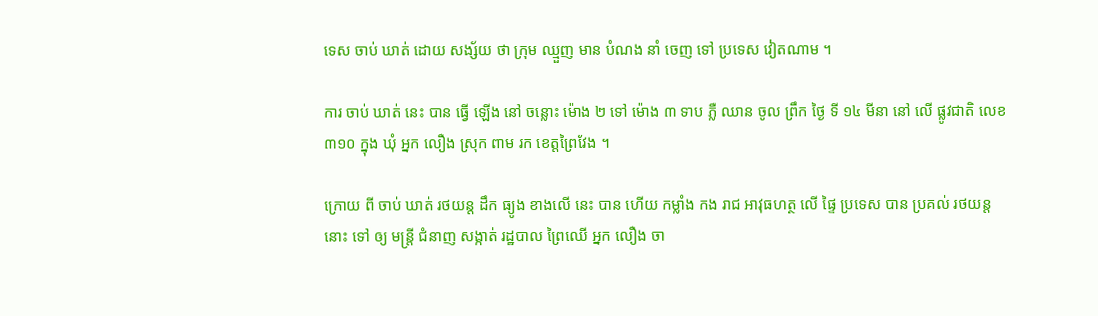ទេស ចាប់ ឃាត់ ដោយ សង្ស័យ ថា ក្រុម ឈ្មួញ មាន បំណង នាំ ចេញ ទៅ ប្រទេស វៀតណាម ។

ការ ចាប់ ឃាត់ នេះ បាន ធ្វើ ឡើង នៅ ចន្លោះ ម៉ោង ២ ទៅ ម៉ោង ៣ ទាប ភ្លឺ ឈាន ចូល ព្រឹក ថ្ងៃ ទី ១៤ មីនា នៅ លើ ផ្លូវជាតិ លេខ ៣១០ ក្នុង ឃុំ អ្នក លឿង ស្រុក ពាម រក ខេត្តព្រៃវែង ។

ក្រោយ ពី ចាប់ ឃាត់ រថយន្ត ដឹក ធ្យូង ខាងលើ នេះ បាន ហើយ កម្លាំង កង រាជ អាវុធហត្ថ លើ ផ្ទៃ ប្រទេស បាន ប្រគល់ រថយន្ត នោះ ទៅ ឲ្យ មន្ត្រី ជំនាញ សង្កាត់ រដ្ឋបាល ព្រៃឈើ អ្នក លឿង ចា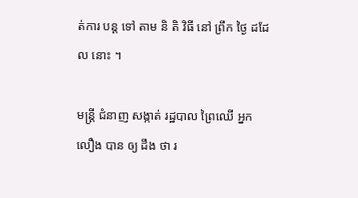ត់ការ បន្ត ទៅ តាម និ តិ វិធី នៅ ព្រឹក ថ្ងៃ ដដែល នោះ ។

មន្ត្រី ជំនាញ សង្កាត់ រដ្ឋបាល ព្រៃឈើ អ្នក លឿង បាន ឲ្យ ដឹង ថា រ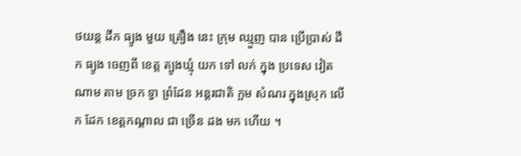ថយន្ត ដឹក ធ្យូង មួយ គ្រឿង នេះ ក្រុម ឈ្មួញ បាន ប្រើប្រាស់ ដឹក ធ្យូង ចេញពី ខេត្ត ត្បូងឃ្មុំ យក ទៅ លក់ ក្នុង ប្រទេស វៀតណាម តាម ច្រក ទ្វា ព្រំដែន អន្តរជាតិ ក្អម សំណរ ក្នុងស្រុក លើក ដែក ខេត្តកណ្ដាល ជា ច្រើន ដង មក ហើយ ។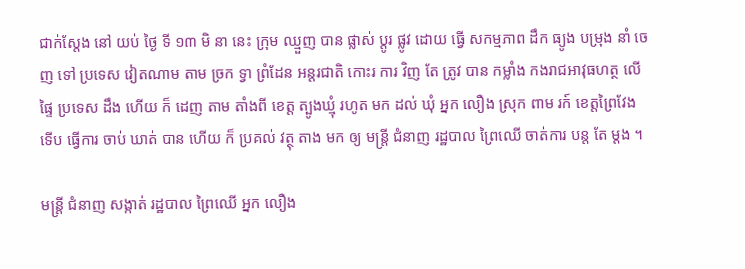ជាក់ស្តែង នៅ យប់ ថ្ងៃ ទី ១៣ មិ នា នេះ ក្រុម ឈ្មួញ បាន ផ្លាស់ ប្តូរ ផ្លូវ ដោយ ធ្វើ សកម្មភាព ដឹក ធ្យូង បម្រុង នាំ ចេញ ទៅ ប្រទេស វៀតណាម តាម ច្រក ទ្វា ព្រំដែន អន្តរជាតិ កោះរ ការ វិញ តែ ត្រូវ បាន កម្លាំង កងរាជអាវុធហត្ថ លើ ផ្ទៃ ប្រទេស ដឹង ហើយ ក៏ ដេញ តាម តាំងពី ខេត្ត ត្បូងឃ្មុំ រហូត មក ដល់ ឃុំ អ្នក លឿង ស្រុក ពាម រក៍ ខេត្តព្រៃវែង ទើប ធ្វើការ ចាប់ ឃាត់ បាន ហើយ ក៏ ប្រគល់ វត្ថុ តាង មក ឲ្យ មន្ត្រី ជំនាញ រដ្ឋបាល ព្រៃឈើ ចាត់ការ បន្ត តែ ម្ដង ។

មន្ត្រី ជំនាញ សង្កាត់ រដ្ឋបាល ព្រៃឈើ អ្នក លឿង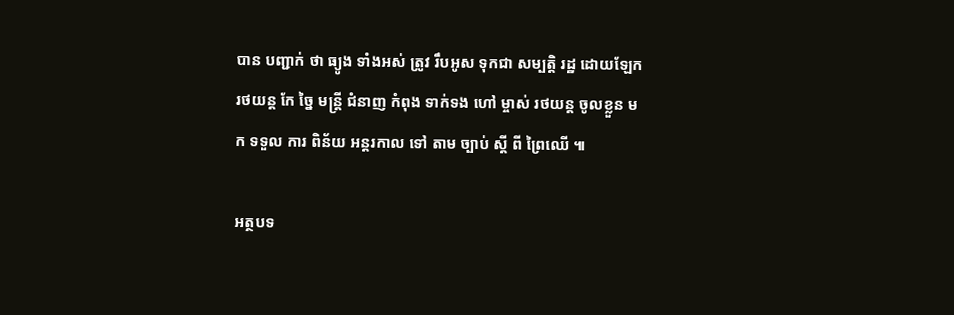បាន បញ្ជាក់ ថា ធ្យូង ទាំងអស់ ត្រូវ រឹបអូស ទុកជា សម្បត្តិ រដ្ឋ ដោយឡែក រថយន្ត កែ ច្នៃ មន្ត្រី ជំនាញ កំពុង ទាក់ទង ហៅ ម្ចាស់ រថយន្ត ចូលខ្លួន មក ទទួល ការ ពិន័យ អន្តរកាល ទៅ តាម ច្បាប់ ស្ដី ពី ព្រៃឈើ ៕

អត្ថបទ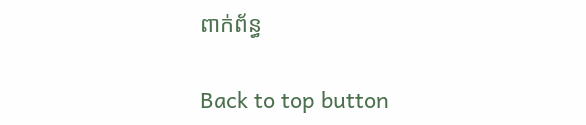ពាក់ព័ន្ធ

Back to top button